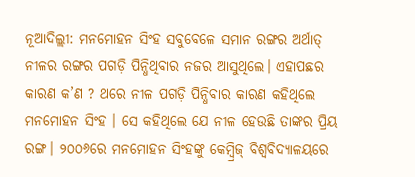ନୂଆଦିଲ୍ଲୀ: ମନମୋହନ ସିଂହ ସବୁବେଳେ ସମାନ ରଙ୍ଗର ଅର୍ଥାତ୍ ନୀଳର ରଙ୍ଗର ପଗଡ଼ି ପିନ୍ଧିଥିବାର ନଜର ଆସୁଥିଲେ। ଏହାପଛର କାରଣ କ’ଣ ? ଥରେ ନୀଳ ପଗଡ଼ି ପିନ୍ଧିବାର କାରଣ କହିଥିଲେ ମନମୋହନ ସିଂହ । ସେ କହିଥିଲେ ଯେ ନୀଳ ହେଉଛି ତାଙ୍କର ପ୍ରିୟ ରଙ୍ଗ। ୨୦୦୬ରେ ମନମୋହନ ସିଂହଙ୍କୁ କେମ୍ବ୍ରିଜ୍ ବିଶ୍ୱବିଦ୍ୟାଳୟରେ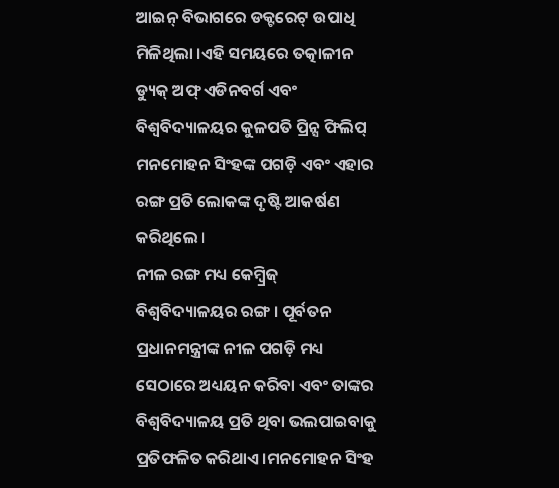ଆଇନ୍ ବିଭାଗରେ ଡକ୍ଟରେଟ୍ ଉପାଧି ମିଳିଥିଲା ।ଏହି ସମୟରେ ତତ୍କାଳୀନ ଡ୍ୟୁକ୍ ଅଫ୍ ଏଡିନବର୍ଗ ଏବଂ ବିଶ୍ୱବିଦ୍ୟାଳୟର କୁଳପତି ପ୍ରିନ୍ସ ଫିଲିପ୍ ମନମୋହନ ସିଂହଙ୍କ ପଗଡ଼ି ଏବଂ ଏହାର ରଙ୍ଗ ପ୍ରତି ଲୋକଙ୍କ ଦୃଷ୍ଟି ଆକର୍ଷଣ କରିଥିଲେ ।
ନୀଳ ରଙ୍ଗ ମଧ୍ୟ କେମ୍ବ୍ରିଜ୍ ବିଶ୍ୱବିଦ୍ୟାଳୟର ରଙ୍ଗ । ପୂର୍ବତନ ପ୍ରଧାନମନ୍ତ୍ରୀଙ୍କ ନୀଳ ପଗଡ଼ି ମଧ୍ୟ ସେଠାରେ ଅଧ୍ୟୟନ କରିବା ଏବଂ ତାଙ୍କର ବିଶ୍ୱବିଦ୍ୟାଳୟ ପ୍ରତି ଥିବା ଭଲପାଇବାକୁ ପ୍ରତିଫଳିତ କରିଥାଏ ।ମନମୋହନ ସିଂହ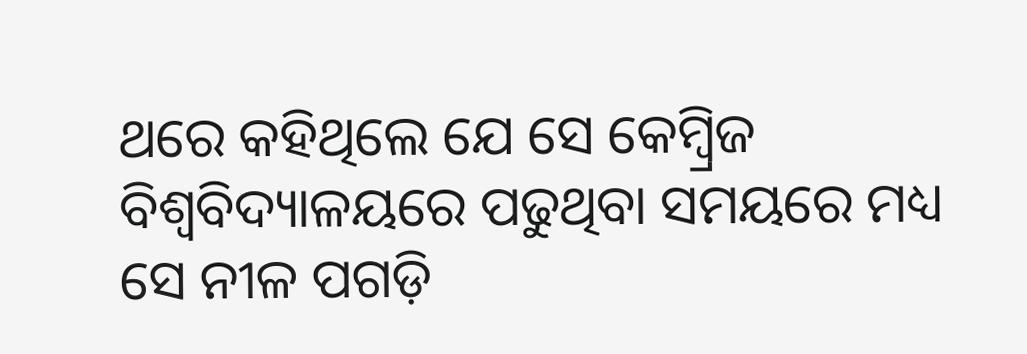ଥରେ କହିଥିଲେ ଯେ ସେ କେମ୍ବ୍ରିଜ ବିଶ୍ୱବିଦ୍ୟାଳୟରେ ପଢୁଥିବା ସମୟରେ ମଧ୍ୟ ସେ ନୀଳ ପଗଡ଼ି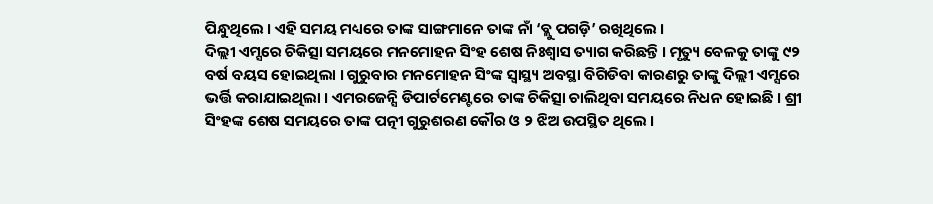ପିନ୍ଧୁଥିଲେ । ଏହି ସମୟ ମଧ୍ୟରେ ତାଙ୍କ ସାଙ୍ଗମାନେ ତାଙ୍କ ନାଁ ‘ବ୍ଲୁ ପଗଡ଼ି’ ରଖିଥିଲେ ।
ଦିଲ୍ଲୀ ଏମ୍ସରେ ଚିକିତ୍ସା ସମୟରେ ମନମୋହନ ସିଂହ ଶେଷ ନିଃଶ୍ବାସ ତ୍ୟାଗ କରିଛନ୍ତି । ମୃତ୍ୟୁ ବେଳକୁ ତାଙ୍କୁ ୯୨ ବର୍ଷ ବୟସ ହୋଇଥିଲା । ଗୁରୁବାର ମନମୋହନ ସିଂଙ୍କ ସ୍ୱାସ୍ଥ୍ୟ ଅବସ୍ଥା ବିଗିଡିବା କାରଣରୁ ତାଙ୍କୁ ଦିଲ୍ଲୀ ଏମ୍ସରେ ଭର୍ତ୍ତି କରାଯାଇଥିଲା । ଏମରଜେନ୍ସି ଡିପାର୍ଟମେଣ୍ଟରେ ତାଙ୍କ ଚିକିତ୍ସା ଚାଲିଥିବା ସମୟରେ ନିଧନ ହୋଇଛି । ଶ୍ରୀ ସିଂହଙ୍କ ଶେଷ ସମୟରେ ତାଙ୍କ ପତ୍ନୀ ଗୁରୁଶରଣ କୌର ଓ ୨ ଝିଅ ଉପସ୍ଥିତ ଥିଲେ ।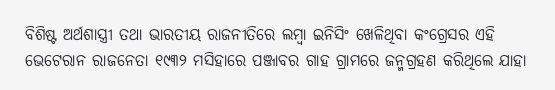ବିଶିଷ୍ଟ ଅର୍ଥଶାସ୍ତ୍ରୀ ତଥା ଭାରତୀୟ ରାଜନୀତିରେ ଲମ୍ବା ଇନିସିଂ ଖେଳିଥିବା କଂଗ୍ରେସର ଏହି ଭେଟେରାନ ରାଜନେତା ୧୯୩୨ ମସିହାରେ ପଞ୍ଜାବର ଗାହ ଗ୍ରାମରେ ଜନ୍ମଗ୍ରହଣ କରିଥିଲେ ଯାହା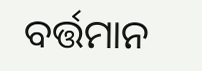ବର୍ତ୍ତମାନ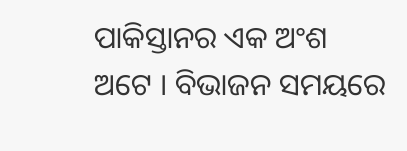ପାକିସ୍ତାନର ଏକ ଅଂଶ ଅଟେ । ବିଭାଜନ ସମୟରେ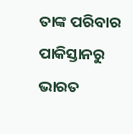ତାଙ୍କ ପରିବାର ପାକିସ୍ତାନରୁ ଭାରତ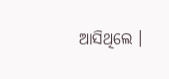ଆସିଥିଲେ ।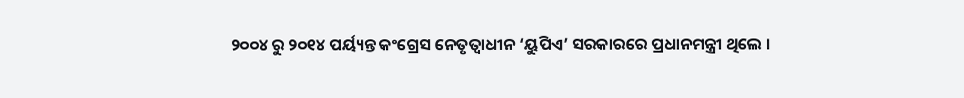୨୦୦୪ ରୁ ୨୦୧୪ ପର୍ୟ୍ୟନ୍ତ କଂଗ୍ରେସ ନେତୃତ୍ବାଧୀନ ‘ୟୁପିଏ’ ସରକାରରେ ପ୍ରଧାନମନ୍ତ୍ରୀ ଥିଲେ ।